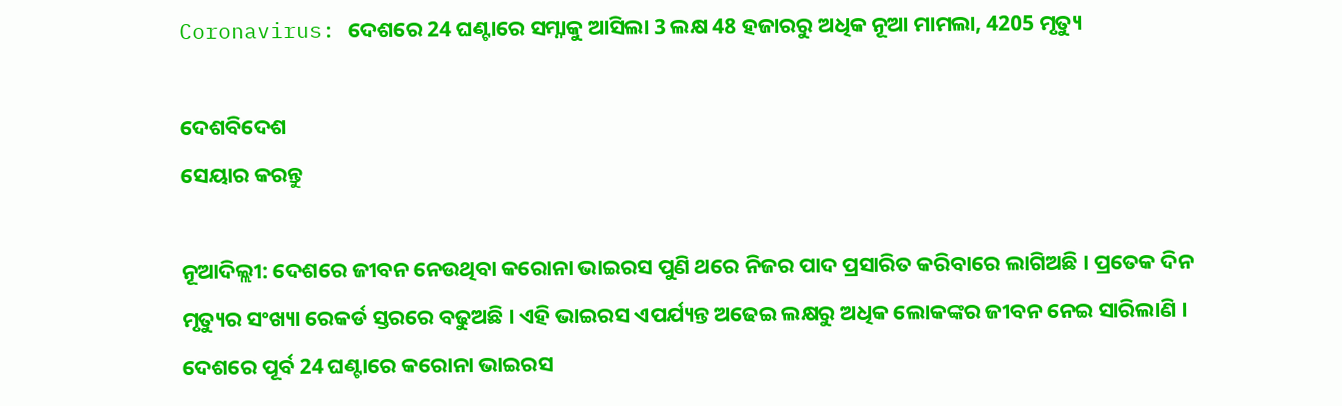Coronavirus: ଦେଶରେ 24 ଘଣ୍ଟାରେ ସମ୍ନାକୁ ଆସିଲା 3 ଲକ୍ଷ 48 ହଜାରରୁ ଅଧିକ ନୂଆ ମାମଲା, 4205 ମୃତ୍ୟୁ

ଦେଶବିଦେଶ
ସେୟାର କରନ୍ତୁ

ନୂଆଦିଲ୍ଲୀ: ଦେଶରେ ଜୀବନ ନେଉଥିବା କରୋନା ଭାଇରସ ପୁଣି ଥରେ ନିଜର ପାଦ ପ୍ରସାରିତ କରିବାରେ ଲାଗିଅଛି । ପ୍ରତେକ ଦିନ ମୃତ୍ୟୁର ସଂଖ୍ୟା ରେକର୍ଡ ସ୍ତରରେ ବଢୁଅଛି । ଏହି ଭାଇରସ ଏପର୍ଯ୍ୟନ୍ତ ଅଢେଇ ଲକ୍ଷରୁ ଅଧିକ ଲୋକଙ୍କର ଜୀବନ ନେଇ ସାରିଲାଣି । ଦେଶରେ ପୂର୍ବ 24 ଘଣ୍ଟାରେ କରୋନା ଭାଇରସ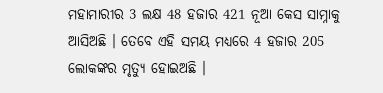ମହାମାରୀର 3 ଲକ୍ଷ 48 ହଜାର 421 ନୂଆ କେସ ସାମ୍ନାକୁ ଆସିଅଛି । ତେବେ ଏହି ସମୟ ମଧ୍ୟରେ 4 ହଜାର 205 ଲୋକଙ୍କର ମୃତ୍ୟୁ ହୋଇଅଛି ।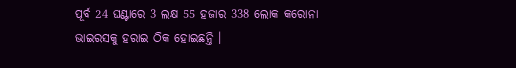ପୂର୍ବ 24 ଘଣ୍ଟାରେ 3 ଲକ୍ଷ 55 ହଜାର 338 ଲୋକ କରୋନା ଭାଇରସକୁ ହରାଇ ଠିକ ହୋଇଛନ୍ତି ।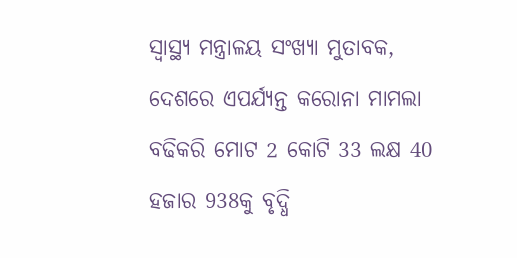ସ୍ୱାସ୍ଥ୍ୟ ମନ୍ତ୍ରାଳୟ ସଂଖ୍ୟା ମୁତାବକ, ଦେଶରେ ଏପର୍ଯ୍ୟନ୍ତ କରୋନା ମାମଲା ବଢିକରି ମୋଟ 2 କୋଟି 33 ଲକ୍ଷ 40 ହଜାର 938କୁ ବୃଦ୍ଧି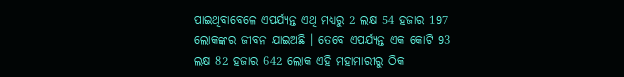ପାଇଥିବାବେଳେ ଏପର୍ଯ୍ୟନ୍ତ ଏଥି ମଧ୍ୟରୁ 2 ଲକ୍ଷ 54 ହଜାର 197 ଲୋକଙ୍କର ଜୀବନ ଯାଇଅଛି । ତେବେ ଏପର୍ଯ୍ୟନ୍ତ ଏକ କୋଟି 93 ଲକ୍ଷ 82 ହଜାର 642 ଲୋକ ଏହି ମହାମାରୀରୁ ଠିକ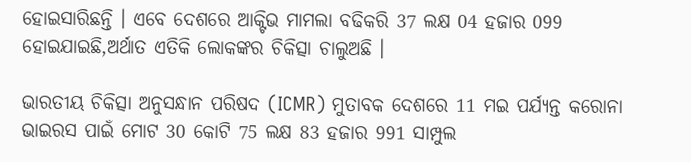ହୋଇସାରିଛନ୍ତି । ଏବେ ଦେଶରେ ଆକ୍ଟିଭ ମାମଲା ବଢିକରି 37 ଲକ୍ଷ 04 ହଜାର 099 ହୋଇଯାଇଛି,ଅର୍ଥାତ ଏତିକି ଲୋକଙ୍କର ଚିକିତ୍ସା ଚାଲୁଅଛି ।

ଭାରତୀୟ ଚିକିତ୍ସା ଅନୁସନ୍ଧାନ ପରିଷଦ (ICMR) ମୁତାବକ ଦେଶରେ 11 ମଇ ପର୍ଯ୍ୟନ୍ତ କରୋନା ଭାଇରସ ପାଇଁ ମୋଟ 30 କୋଟି 75 ଲକ୍ଷ 83 ହଜାର 991 ସାମ୍ପୁଲ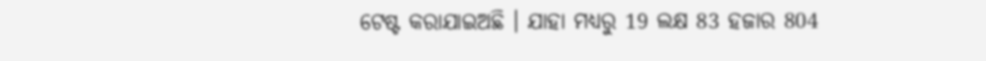ଟେଷ୍ଟ କରାଯାଇଅଛି । ଯାହା ମଧ୍ୟରୁ 19 ଲକ୍ଷ 83 ହଜାର 804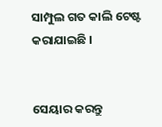ସାମ୍ପୁଲ ଗତ କାଲି ଟେଷ୍ଟ କରାଯାଇଛି ।


ସେୟାର କରନ୍ତୁ